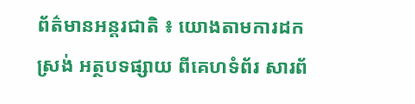ព័ត៌មានអន្តរជាតិ ៖ យោងតាមការដកស្រង់ អត្ថបទផ្សាយ ពីគេហទំព័រ សារព័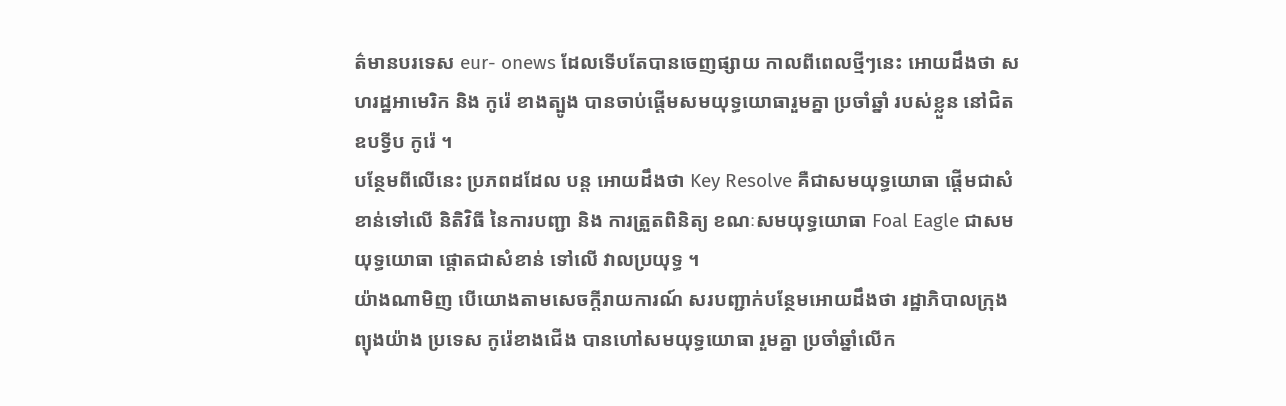ត៌មានបរទេស eur- onews ដែលទើបតែបានចេញផ្សាយ កាលពីពេលថ្មីៗនេះ អោយដឹងថា សហរដ្ឋអាមេរិក និង កូរ៉េ ខាងត្បូង បានចាប់ផ្តើមសមយុទ្ធយោធារួមគ្នា ប្រចាំឆ្នាំ របស់ខ្លួន នៅជិត ឧបទ្វីប កូរ៉េ ។
បន្ថែមពីលើនេះ ប្រភពដដែល បន្ត អោយដឹងថា Key Resolve គឺជាសមយុទ្ធយោធា ផ្តើមជាសំ ខាន់ទៅលើ និតិវិធី នៃការបញ្ជា និង ការត្រួតពិនិត្យ ខណៈសមយុទ្ធយោធា Foal Eagle ជាសម យុទ្ធយោធា ផ្តោតជាសំខាន់ ទៅលើ វាលប្រយុទ្ធ ។
យ៉ាងណាមិញ បើយោងតាមសេចក្តីរាយការណ៍ សរបញ្ជាក់បន្ថែមអោយដឹងថា រដ្ឋាភិបាលក្រុង ព្យុងយ៉ាង ប្រទេស កូរ៉េខាងជើង បានហៅសមយុទ្ធយោធា រួមគ្នា ប្រចាំឆ្នាំលើក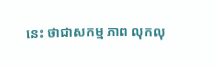នេះ ថាជាសកម្ម ភាព លុកលុ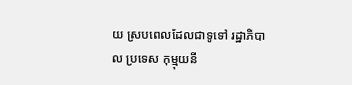យ ស្របពេលដែលជាទូទៅ រដ្ឋាភិបាល ប្រទេស កុម្មុយនី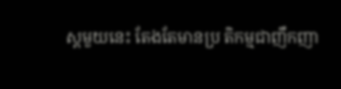ស្តមួយនេះ តែងតែមានប្រ តិកម្មជាញឹកញា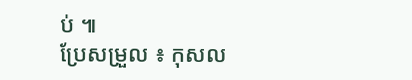ប់ ៕
ប្រែសម្រួល ៖ កុសល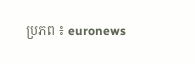ប្រភព ៖ euronews